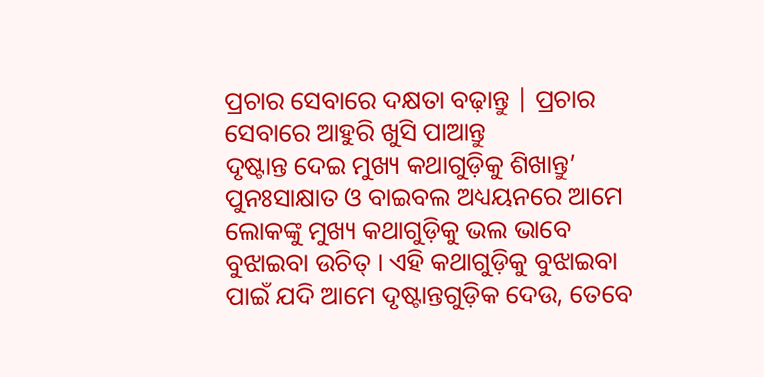ପ୍ରଚାର ସେବାରେ ଦକ୍ଷତା ବଢ଼ାନ୍ତୁ | ପ୍ରଚାର ସେବାରେ ଆହୁରି ଖୁସି ପାଆନ୍ତୁ
ଦୃଷ୍ଟାନ୍ତ ଦେଇ ମୁଖ୍ୟ କଥାଗୁଡ଼ିକୁ ଶିଖାନ୍ତୁ’
ପୁନଃସାକ୍ଷାତ ଓ ବାଇବଲ ଅଧ୍ୟୟନରେ ଆମେ ଲୋକଙ୍କୁ ମୁଖ୍ୟ କଥାଗୁଡ଼ିକୁ ଭଲ ଭାବେ ବୁଝାଇବା ଉଚିତ୍ । ଏହି କଥାଗୁଡ଼ିକୁ ବୁଝାଇବା ପାଇଁ ଯଦି ଆମେ ଦୃଷ୍ଟାନ୍ତଗୁଡ଼ିକ ଦେଉ, ତେବେ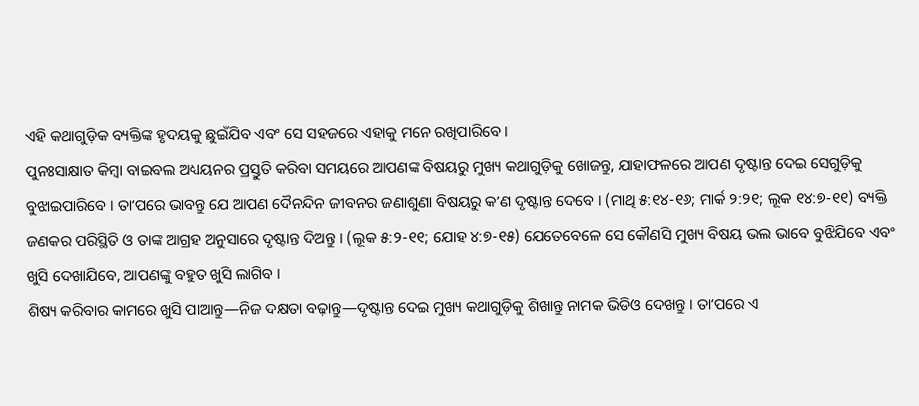ଏହି କଥାଗୁଡ଼ିକ ବ୍ୟକ୍ତିଙ୍କ ହୃଦୟକୁ ଛୁଇଁଯିବ ଏବଂ ସେ ସହଜରେ ଏହାକୁ ମନେ ରଖିପାରିବେ ।
ପୁନଃସାକ୍ଷାତ କିମ୍ବା ବାଇବଲ ଅଧ୍ୟୟନର ପ୍ରସ୍ତୁତି କରିବା ସମୟରେ ଆପଣଙ୍କ ବିଷୟରୁ ମୁଖ୍ୟ କଥାଗୁଡ଼ିକୁ ଖୋଜନ୍ତୁ, ଯାହାଫଳରେ ଆପଣ ଦୃଷ୍ଟାନ୍ତ ଦେଇ ସେଗୁଡ଼ିକୁ ବୁଝାଇପାରିବେ । ତାʼପରେ ଭାବନ୍ତୁ ଯେ ଆପଣ ଦୈନନ୍ଦିନ ଜୀବନର ଜଣାଶୁଣା ବିଷୟରୁ କʼଣ ଦୃଷ୍ଟାନ୍ତ ଦେବେ । (ମାଥି ୫:୧୪-୧୬; ମାର୍କ ୨:୨୧; ଲୂକ ୧୪:୭-୧୧) ବ୍ୟକ୍ତି ଜଣକର ପରିସ୍ଥିତି ଓ ତାଙ୍କ ଆଗ୍ରହ ଅନୁସାରେ ଦୃଷ୍ଟାନ୍ତ ଦିଅନ୍ତୁ । (ଲୂକ ୫:୨-୧୧; ଯୋହ ୪:୭-୧୫) ଯେତେବେଳେ ସେ କୌଣସି ମୁଖ୍ୟ ବିଷୟ ଭଲ ଭାବେ ବୁଝିଯିବେ ଏବଂ ଖୁସି ଦେଖାଯିବେ, ଆପଣଙ୍କୁ ବହୁତ ଖୁସି ଲାଗିବ ।
ଶିଷ୍ୟ କରିବାର କାମରେ ଖୁସି ପାଆନ୍ତୁ—ନିଜ ଦକ୍ଷତା ବଢ଼ାନ୍ତୁ—ଦୃଷ୍ଟାନ୍ତ ଦେଇ ମୁଖ୍ୟ କଥାଗୁଡ଼ିକୁ ଶିଖାନ୍ତୁ ନାମକ ଭିଡିଓ ଦେଖନ୍ତୁ । ତାʼପରେ ଏ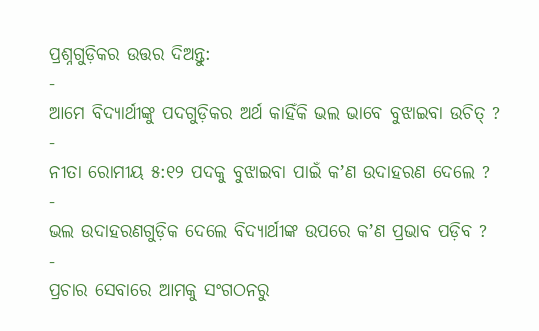ପ୍ରଶ୍ନଗୁଡ଼ିକର ଉତ୍ତର ଦିଅନ୍ତୁ:
-
ଆମେ ବିଦ୍ୟାର୍ଥୀଙ୍କୁ ପଦଗୁଡ଼ିକର ଅର୍ଥ କାହିଁକି ଭଲ ଭାବେ ବୁଝାଇବା ଉଚିତ୍ ?
-
ନୀତା ରୋମୀୟ ୫:୧୨ ପଦକୁ ବୁଝାଇବା ପାଇଁ କʼଣ ଉଦାହରଣ ଦେଲେ ?
-
ଭଲ ଉଦାହରଣଗୁଡ଼ିକ ଦେଲେ ବିଦ୍ୟାର୍ଥୀଙ୍କ ଉପରେ କʼଣ ପ୍ରଭାବ ପଡ଼ିବ ?
-
ପ୍ରଚାର ସେବାରେ ଆମକୁ ସଂଗଠନରୁ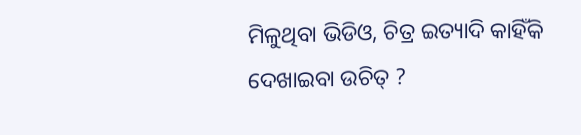ମିଳୁଥିବା ଭିଡିଓ, ଚିତ୍ର ଇତ୍ୟାଦି କାହିଁକି ଦେଖାଇବା ଉଚିତ୍ ?